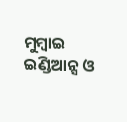ମୁମ୍ବାଇ ଇଣ୍ଡିଆନ୍ସ ଓ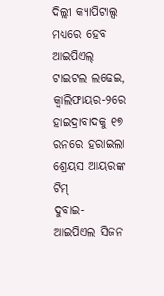ଦିଲ୍ଲୀ କ୍ୟାପିଟାଲ୍ସ ମଧ୍ୟରେ ହେବ ଆଇପିଏଲ୍ ଟାଇଟଲ ଲଢେଇ, କ୍ୱାଲିଫାୟର-୨ରେ ହାଇଦ୍ରାବାଦକୁ ୧୭ ରନରେ ହରାଇଲା ଶ୍ରେୟସ ଆୟରଙ୍କ ଟିମ୍
ଦୁବାଇ- ଆଇପିଏଲ ସିଜନ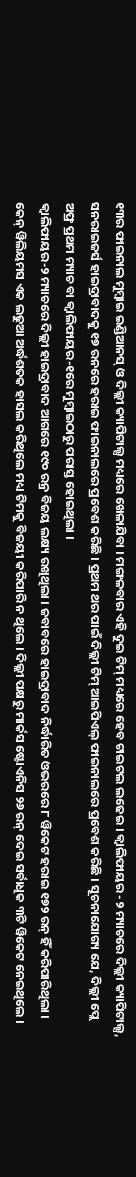୧୩ର ଫାଇନାଲ ମୁମ୍ବାଇ ଇଣ୍ଡିଆନସ୍ ଓ ଦିଲ୍ଲୀ କ୍ୟାପିଟାଲ୍ସ ମଧ୍ୟରେ ଖେଳାଯିବା । ମଙ୍ଗଳବାର ଏହି ଦୁଇ ଟିମ୍ ମଧ୍ୟରେ ହେବ ଟାଇଟଲ ଲଢେଇ । କ୍ୱାଲିଫାୟର -୨ ମ୍ୟାଚରେ ଦିଲ୍ଲୀ କ୍ୟାପିଟାଲ୍ସ, ସନରାଇଜର୍ସ ହାଇଦ୍ରାବାଦକୁ ୧୭ ରନରେ ହରାଇ ଫାଇନାଲରେ ପ୍ରବେଶ କରିଛି । ପ୍ରଥମ ଥର ପାଇଁ ଦିଲ୍ଲୀ ଟିମ୍ ଆଇପିଏଲ୍ ଫାଇନାଲରେ ପ୍ରବେଶ କରିଛି । ସୂଚନାଯୋଗ୍ୟ ଯେ, ଦିଲ୍ଲୀ ପ୍ଲେ ଅଫ୍ର ପ୍ରଥମ ମ୍ୟାଚ ବା କ୍ୱାଲିଫାୟର-୧ରେ ମୁମ୍ବାଇଠାରୁ ପରାସ୍ତ ହୋଇଥିଲା ।
କ୍ୱାଲିଫାୟର-୨ ମ୍ୟାଚରେ ଦିଲ୍ଲୀ ହାଇଦ୍ରାବାଦ ଆଗରେ ୧୯୦ ରନ୍ର ବିଜୟ ଲକ୍ଷ୍ୟ ରଖିଥିଲା । ଜବାବରେ ହାଇଦ୍ରାବାଦ ନିର୍ଦ୍ଧାରିତ ଓଭରରେ ୮ ୱିକେଟ ହରାଇ ୧୭୨ ରନ୍ ହିଁ କରିପାରିଥିଲା । କେନ୍ ୱିଲିୟମସ ଏକ ଲଢୁଆ ଅର୍ଦ୍ଧଶତକ ହାସଲ କରିଥିଲେ ମଧ୍ୟ ଟିମକୁ ବିଜୟୀ କରିପାରି ନ ଥିଲେ । ଦିଲ୍ଲୀ ପକ୍ଷରୁ ମାର୍କସ ଷ୍ଟୋଏନିସ ୨୬ ରନ୍ ଦେଇ ସର୍ବାଧିକ ୩ଟି ୱିକେଟ ନେଇଥିଲେ ।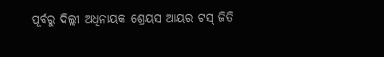ପୂର୍ବରୁ ଦିଲ୍ଲୀ ଅଧିନାୟକ ଶ୍ରେୟସ ଆୟର ଟସ୍ ଜିତି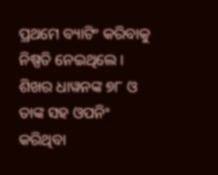ପ୍ରଥମେ ବ୍ୟାଟିଂ କରିବାକୁ ନିଷ୍ପତି ନେଇଥିଲେ । ଶିଖର ଧାୱନଙ୍କ ୭୮ ଓ ତାଙ୍କ ସହ ଓପନିଂ କରିଥିବା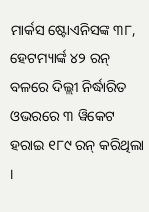ମାର୍କସ ଷ୍ଟୋଏନିସଙ୍କ ୩୮, ହେଟମ୍ୟାର୍ଙ୍କ ୪୨ ରନ୍ ବଳରେ ଦିଲ୍ଲୀ ନିର୍ଦ୍ଧାରିତ ଓଭରରେ ୩ ୱିକେଟ ହରାଇ ୧୮୯ ରନ୍ କରିଥିଲା ।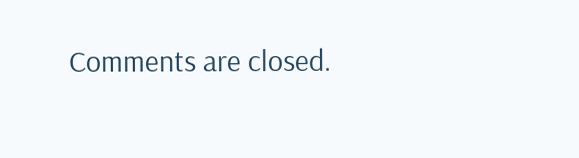Comments are closed.